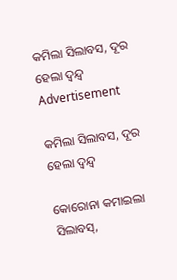କମିଲା ସିଲାବସ, ଦୂର ହେଲା ଦ୍ୱନ୍ଦ୍ୱ
Advertisement

କମିଲା ସିଲାବସ, ଦୂର ହେଲା ଦ୍ୱନ୍ଦ୍ୱ

କୋରୋନା କମାଇଲା ସିଲାବସ୍,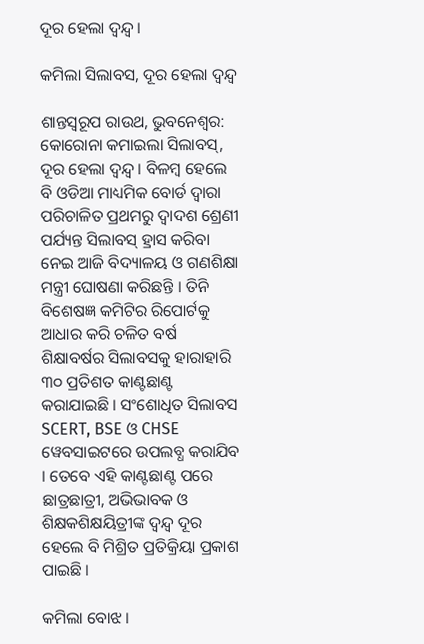ଦୂର ହେଲା ଦ୍ୱନ୍ଦ୍ୱ ।

କମିଲା ସିଲାବସ, ଦୂର ହେଲା ଦ୍ୱନ୍ଦ୍ୱ

ଶାନ୍ତସ୍ୱରୂପ ରାଉଥ, ଭୁବନେଶ୍ୱର: କୋରୋନା କମାଇଲା ସିଲାବସ୍, ଦୂର ହେଲା ଦ୍ୱନ୍ଦ୍ୱ । ବିଳମ୍ବ ହେଲେ ବି ଓଡିଆ ମାଧ୍ୟମିକ ବୋର୍ଡ ଦ୍ୱାରା ପରିଚାଳିତ ପ୍ରଥମରୁ ଦ୍ୱାଦଶ ଶ୍ରେଣୀ ପର୍ଯ୍ୟନ୍ତ ସିଲାବସ୍ ହ୍ରାସ କରିବା ନେଇ ଆଜି ବିଦ୍ୟାଳୟ ଓ ଗଣଶିକ୍ଷା ମନ୍ତ୍ରୀ ଘୋଷଣା କରିଛନ୍ତି । ତିନି ବିଶେଷଜ୍ଞ କମିଟିର ରିପୋର୍ଟକୁ ଆଧାର କରି ଚଳିତ ବର୍ଷ ଶିକ୍ଷାବର୍ଷର ସିଲାବସକୁ ହାରାହାରି ୩୦ ପ୍ରତିଶତ କାଣ୍ଟଛାଣ୍ଟ କରାଯାଇଛି । ସଂଶୋଧିତ ସିଲାବସ SCERT, BSE ଓ CHSE ୱେବସାଇଟରେ ଉପଲବ୍ଧ କରାଯିବ । ତେବେ ଏହି କାଣ୍ଟଛାଣ୍ଟ ପରେ ଛାତ୍ରଛାତ୍ରୀ, ଅଭିଭାବକ ଓ ଶିକ୍ଷକଶିକ୍ଷୟିତ୍ରୀଙ୍କ ଦ୍ୱନ୍ଦ୍ୱ ଦୂର ହେଲେ ବି ମିଶ୍ରିତ ପ୍ରତିକ୍ରିୟା ପ୍ରକାଶ ପାଇଛି ।

କମିଲା ବୋଝ ।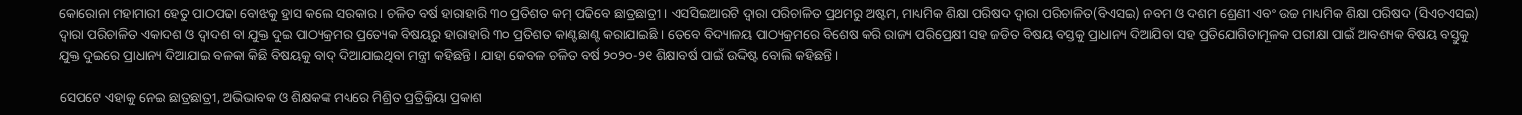କୋରୋନା ମହାମାରୀ ହେତୁ ପାଠପଢା ବୋଝକୁ ହ୍ରାସ କଲେ ସରକାର । ଚଳିତ ବର୍ଷ ହାରାହାରି ୩୦ ପ୍ରତିଶତ କମ୍ ପଢିବେ ଛାତ୍ରଛାତ୍ରୀ । ଏସସିଇଆରଟି ଦ୍ୱାରା ପରିଚାଳିତ ପ୍ରଥମରୁ ଅଷ୍ଟମ, ମାଧ୍ୟମିକ ଶିକ୍ଷା ପରିଷଦ ଦ୍ୱାରା ପରିଚାଳିତ(ବିଏସଇ) ନବମ ଓ ଦଶମ ଶ୍ରେଣୀ ଏବଂ ଉଚ୍ଚ ମାଧ୍ୟମିକ ଶିକ୍ଷା ପରିଷଦ (ସିଏଚଏସଇ) ଦ୍ୱାରା ପରିଚାଳିତ ଏକାଦଶ ଓ ଦ୍ୱାଦଶ ବା ଯୁକ୍ତ ଦୁଇ ପାଠ୍ୟକ୍ରମର ପ୍ରତ୍ୟେକ ବିଷୟରୁ ହାରାହାରି ୩୦ ପ୍ରତିଶତ କାଣ୍ଟଛାଣ୍ଟ କରାଯାଇଛି । ତେବେ ବିଦ୍ୟାଳୟ ପାଠ୍ୟକ୍ରମରେ ବିଶେଷ କରି ରାଜ୍ୟ ପରିପ୍ରେକ୍ଷୀ ସହ ଜଡିତ ବିଷୟ ବସ୍ତକୁ ପ୍ରାଧାନ୍ୟ ଦିଆଯିବା ସହ ପ୍ରତିଯୋଗିତାମୂଳକ ପରୀକ୍ଷା ପାଇଁ ଆବଶ୍ୟକ ବିଷୟ ବସ୍ତୁକୁ ଯୁକ୍ତ ଦୁଇରେ ପ୍ରାଧାନ୍ୟ ଦିଆଯାଇ ବଳକା କିଛି ବିଷୟକୁ ବାଦ୍ ଦିଆଯାଇଥିବା ମନ୍ତ୍ରୀ କହିଛନ୍ତି । ଯାହା କେବଳ ଚଳିତ ବର୍ଷ ୨୦୨୦-୨୧ ଶିକ୍ଷାବର୍ଷ ପାଇଁ ଉଦ୍ଦିଷ୍ଟ ବୋଲି କହିଛନ୍ତି ।

ସେପଟେ ଏହାକୁ ନେଇ ଛାତ୍ରଛାତ୍ରୀ, ଅଭିଭାବକ ଓ ଶିକ୍ଷକଙ୍କ ମଧ୍ୟରେ ମିଶ୍ରିତ ପ୍ରତ୍ରିକ୍ରିୟା ପ୍ରକାଶ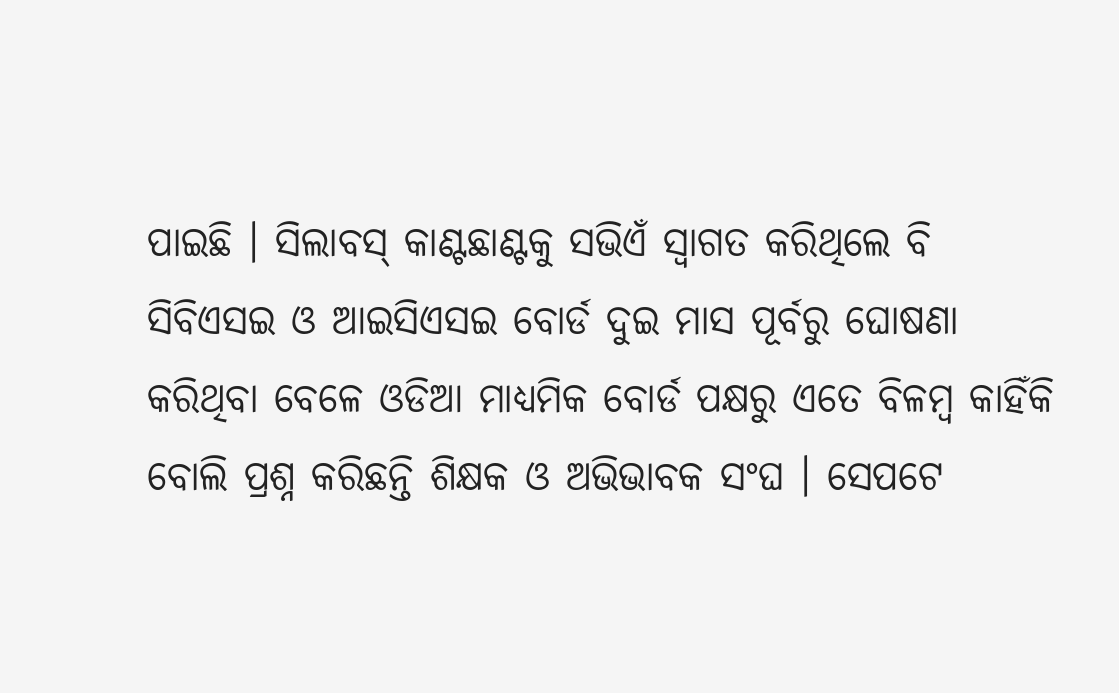ପାଇଛି । ସିଲାବସ୍ କାଣ୍ଟଛାଣ୍ଟକୁ ସଭିଏଁ ସ୍ୱାଗତ କରିଥିଲେ ବି ସିବିଏସଇ ଓ ଆଇସିଏସଇ ବୋର୍ଡ ଦୁଇ ମାସ ପୂର୍ବରୁ ଘୋଷଣା କରିଥିବା ବେଳେ ଓଡିଆ ମାଧ୍ୟମିକ ବୋର୍ଡ ପକ୍ଷରୁ ଏତେ ବିଳମ୍ବ କାହିଁକି ବୋଲି ପ୍ରଶ୍ନ କରିଛନ୍ତି ଶିକ୍ଷକ ଓ ଅଭିଭାବକ ସଂଘ । ସେପଟେ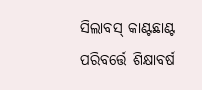ସିଲାବସ୍ କାଣ୍ଟଛାଣ୍ଟ ପରିବର୍ତ୍ତେ ଶିକ୍ଷାବର୍ଷ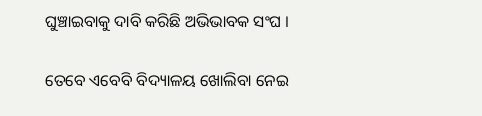ଘୁଞ୍ଚାଇବାକୁ ଦାବି କରିଛି ଅଭିଭାବକ ସଂଘ ।

ତେବେ ଏବେବି ବିଦ୍ୟାଳୟ ଖୋଲିବା ନେଇ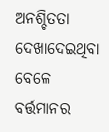ଅନଶ୍ଚିତତା ଦେଖାଦେଇଥିବା ବେଳେ ବର୍ତ୍ତମାନର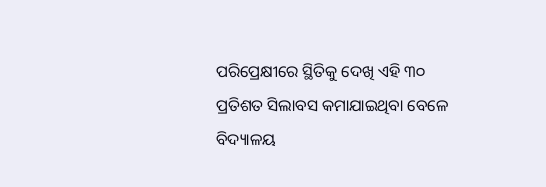ପରିପ୍ରେକ୍ଷୀରେ ସ୍ଥିତିକୁ ଦେଖି ଏହି ୩୦ ପ୍ରତିଶତ ସିଲାବସ କମାଯାଇଥିବା ବେଳେ ବିଦ୍ୟାଳୟ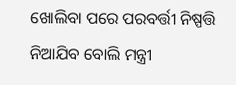ଖୋଲିବା ପରେ ପରବର୍ତ୍ତୀ ନିଷ୍ପତ୍ତି ନିଆଯିବ ବୋଲି ମନ୍ତ୍ରୀ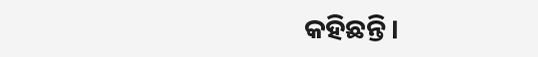କହିଛନ୍ତି।